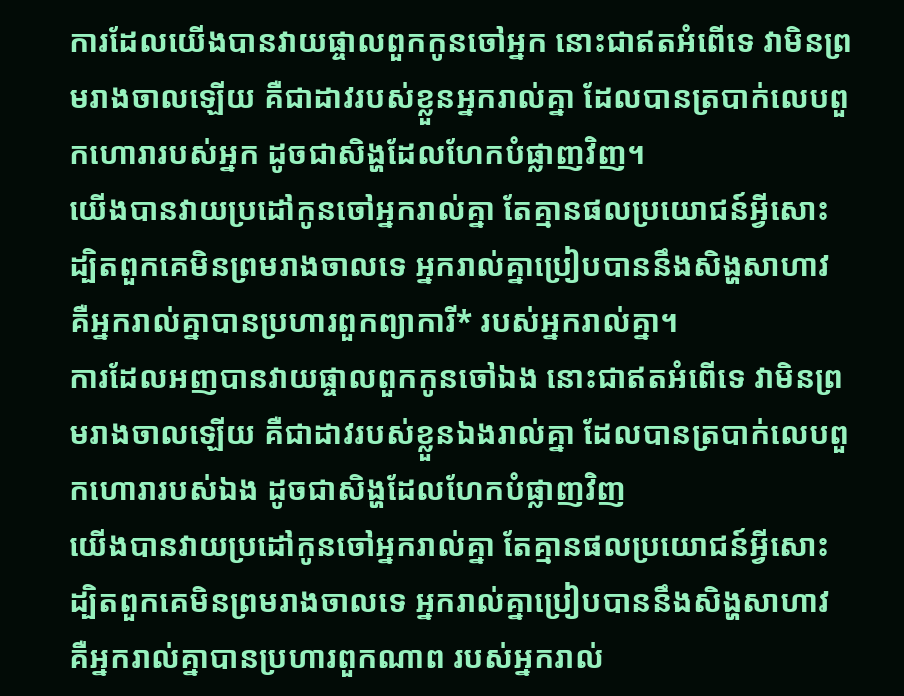ការដែលយើងបានវាយផ្ចាលពួកកូនចៅអ្នក នោះជាឥតអំពើទេ វាមិនព្រមរាងចាលឡើយ គឺជាដាវរបស់ខ្លួនអ្នករាល់គ្នា ដែលបានត្របាក់លេបពួកហោរារបស់អ្នក ដូចជាសិង្ហដែលហែកបំផ្លាញវិញ។
យើងបានវាយប្រដៅកូនចៅអ្នករាល់គ្នា តែគ្មានផលប្រយោជន៍អ្វីសោះ ដ្បិតពួកគេមិនព្រមរាងចាលទេ អ្នករាល់គ្នាប្រៀបបាននឹងសិង្ហសាហាវ គឺអ្នករាល់គ្នាបានប្រហារពួកព្យាការី* របស់អ្នករាល់គ្នា។
ការដែលអញបានវាយផ្ចាលពួកកូនចៅឯង នោះជាឥតអំពើទេ វាមិនព្រមរាងចាលឡើយ គឺជាដាវរបស់ខ្លួនឯងរាល់គ្នា ដែលបានត្របាក់លេបពួកហោរារបស់ឯង ដូចជាសិង្ហដែលហែកបំផ្លាញវិញ
យើងបានវាយប្រដៅកូនចៅអ្នករាល់គ្នា តែគ្មានផលប្រយោជន៍អ្វីសោះ ដ្បិតពួកគេមិនព្រមរាងចាលទេ អ្នករាល់គ្នាប្រៀបបាននឹងសិង្ហសាហាវ គឺអ្នករាល់គ្នាបានប្រហារពួកណាព របស់អ្នករាល់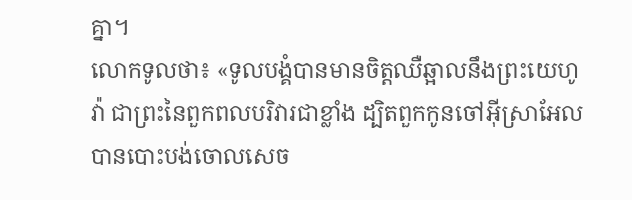គ្នា។
លោកទូលថា៖ «ទូលបង្គំបានមានចិត្តឈឺឆ្អាលនឹងព្រះយេហូវ៉ា ជាព្រះនៃពួកពលបរិវារជាខ្លាំង ដ្បិតពួកកូនចៅអ៊ីស្រាអែលបានបោះបង់ចោលសេច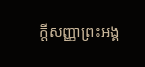ក្ដីសញ្ញាព្រះអង្គ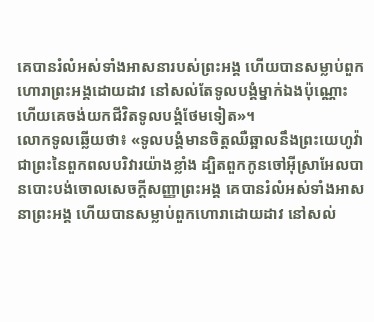គេបានរំលំអស់ទាំងអាសនារបស់ព្រះអង្គ ហើយបានសម្លាប់ពួកហោរាព្រះអង្គដោយដាវ នៅសល់តែទូលបង្គំម្នាក់ឯងប៉ុណ្ណោះ ហើយគេចង់យកជីវិតទូលបង្គំថែមទៀត»។
លោកទូលឆ្លើយថា៖ «ទូលបង្គំមានចិត្តឈឺឆ្អាលនឹងព្រះយេហូវ៉ា ជាព្រះនៃពួកពលបរិវារយ៉ាងខ្លាំង ដ្បិតពួកកូនចៅអ៊ីស្រាអែលបានបោះបង់ចោលសេចក្ដីសញ្ញាព្រះអង្គ គេបានរំលំអស់ទាំងអាសនាព្រះអង្គ ហើយបានសម្លាប់ពួកហោរាដោយដាវ នៅសល់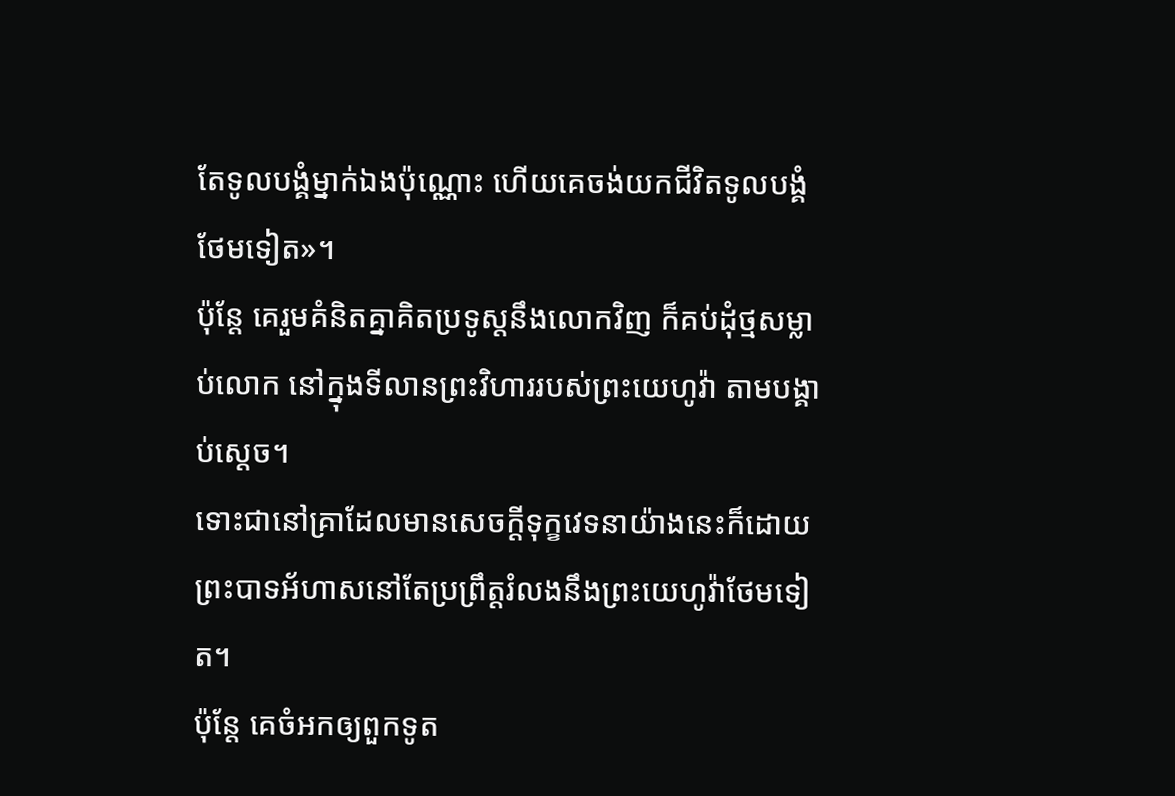តែទូលបង្គំម្នាក់ឯងប៉ុណ្ណោះ ហើយគេចង់យកជីវិតទូលបង្គំថែមទៀត»។
ប៉ុន្តែ គេរួមគំនិតគ្នាគិតប្រទូស្តនឹងលោកវិញ ក៏គប់ដុំថ្មសម្លាប់លោក នៅក្នុងទីលានព្រះវិហាររបស់ព្រះយេហូវ៉ា តាមបង្គាប់ស្តេច។
ទោះជានៅគ្រាដែលមានសេចក្ដីទុក្ខវេទនាយ៉ាងនេះក៏ដោយ ព្រះបាទអ័ហាសនៅតែប្រព្រឹត្តរំលងនឹងព្រះយេហូវ៉ាថែមទៀត។
ប៉ុន្តែ គេចំអកឲ្យពួកទូត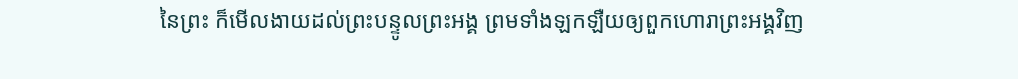នៃព្រះ ក៏មើលងាយដល់ព្រះបន្ទូលព្រះអង្គ ព្រមទាំងឡកឡឺយឲ្យពួកហោរាព្រះអង្គវិញ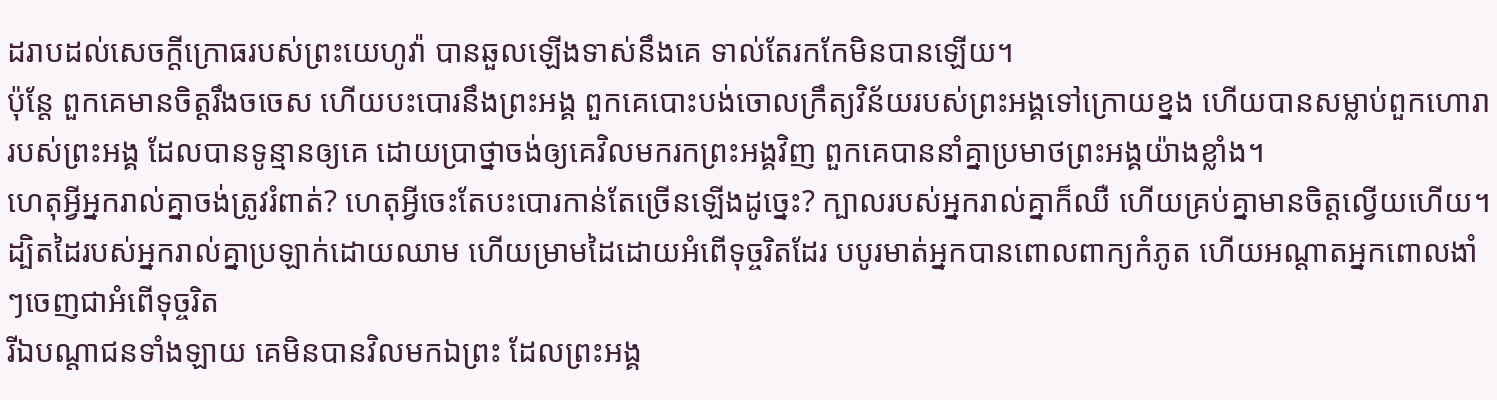ដរាបដល់សេចក្ដីក្រោធរបស់ព្រះយេហូវ៉ា បានឆួលឡើងទាស់នឹងគេ ទាល់តែរកកែមិនបានឡើយ។
ប៉ុន្តែ ពួកគេមានចិត្តរឹងចចេស ហើយបះបោរនឹងព្រះអង្គ ពួកគេបោះបង់ចោលក្រឹត្យវិន័យរបស់ព្រះអង្គទៅក្រោយខ្នង ហើយបានសម្លាប់ពួកហោរារបស់ព្រះអង្គ ដែលបានទូន្មានឲ្យគេ ដោយប្រាថ្នាចង់ឲ្យគេវិលមករកព្រះអង្គវិញ ពួកគេបាននាំគ្នាប្រមាថព្រះអង្គយ៉ាងខ្លាំង។
ហេតុអ្វីអ្នករាល់គ្នាចង់ត្រូវរំពាត់? ហេតុអ្វីចេះតែបះបោរកាន់តែច្រើនឡើងដូច្នេះ? ក្បាលរបស់អ្នករាល់គ្នាក៏ឈឺ ហើយគ្រប់គ្នាមានចិត្តល្វើយហើយ។
ដ្បិតដៃរបស់អ្នករាល់គ្នាប្រឡាក់ដោយឈាម ហើយម្រាមដៃដោយអំពើទុច្ចរិតដែរ បបូរមាត់អ្នកបានពោលពាក្យកំភូត ហើយអណ្ដាតអ្នកពោលងាំៗចេញជាអំពើទុច្ចរិត
រីឯបណ្ដាជនទាំងឡាយ គេមិនបានវិលមកឯព្រះ ដែលព្រះអង្គ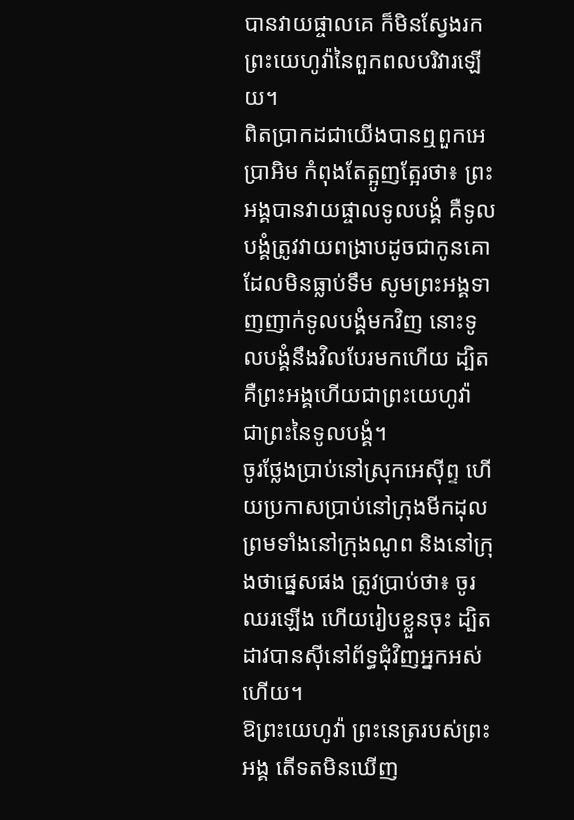បានវាយផ្ចាលគេ ក៏មិនស្វែងរកព្រះយេហូវ៉ានៃពួកពលបរិវារឡើយ។
ពិតប្រាកដជាយើងបានឮពួកអេប្រាអិម កំពុងតែត្អូញត្អែរថា៖ ព្រះអង្គបានវាយផ្ចាលទូលបង្គំ គឺទូលបង្គំត្រូវវាយពង្រាបដូចជាកូនគោ ដែលមិនធ្លាប់ទឹម សូមព្រះអង្គទាញញាក់ទូលបង្គំមកវិញ នោះទូលបង្គំនឹងវិលបែរមកហើយ ដ្បិតគឺព្រះអង្គហើយជាព្រះយេហូវ៉ា ជាព្រះនៃទូលបង្គំ។
ចូរថ្លែងប្រាប់នៅស្រុកអេស៊ីព្ទ ហើយប្រកាសប្រាប់នៅក្រុងមីកដុល ព្រមទាំងនៅក្រុងណូព និងនៅក្រុងថាផ្នេសផង ត្រូវប្រាប់ថា៖ ចូរឈរឡើង ហើយរៀបខ្លួនចុះ ដ្បិតដាវបានស៊ីនៅព័ទ្ធជុំវិញអ្នកអស់ហើយ។
ឱព្រះយេហូវ៉ា ព្រះនេត្ររបស់ព្រះអង្គ តើទតមិនឃើញ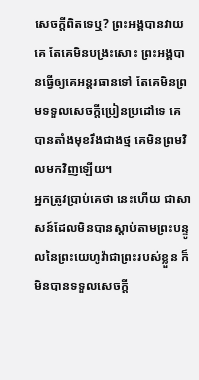សេចក្ដីពិតទេឬ? ព្រះអង្គបានវាយគេ តែគេមិនបង្រះសោះ ព្រះអង្គបានធ្វើឲ្យគេអន្តរធានទៅ តែគេមិនព្រមទទួលសេចក្ដីប្រៀនប្រដៅទេ គេបានតាំងមុខរឹងជាងថ្ម គេមិនព្រមវិលមកវិញឡើយ។
អ្នកត្រូវប្រាប់គេថា នេះហើយ ជាសាសន៍ដែលមិនបានស្តាប់តាមព្រះបន្ទូលនៃព្រះយេហូវ៉ាជាព្រះរបស់ខ្លួន ក៏មិនបានទទួលសេចក្ដី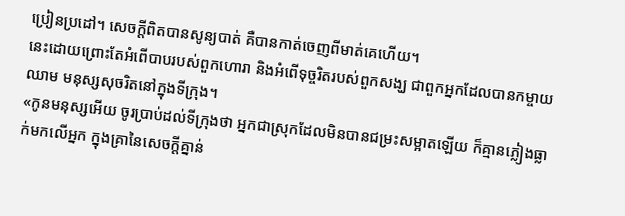ប្រៀនប្រដៅ។ សេចក្ដីពិតបានសូន្យបាត់ គឺបានកាត់ចេញពីមាត់គេហើយ។
នេះដោយព្រោះតែអំពើបាបរបស់ពួកហោរា និងអំពើទុច្ចរិតរបស់ពួកសង្ឃ ជាពួកអ្នកដែលបានកម្ចាយឈាម មនុស្សសុចរិតនៅក្នុងទីក្រុង។
«កូនមនុស្សអើយ ចូរប្រាប់ដល់ទីក្រុងថា អ្នកជាស្រុកដែលមិនបានជម្រះសម្អាតឡើយ ក៏គ្មានភ្លៀងធ្លាក់មកលើអ្នក ក្នុងគ្រានៃសេចក្ដីគ្នាន់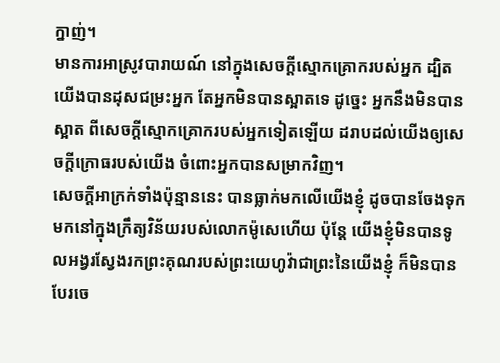ក្នាញ់។
មានការអាស្រូវបារាយណ៍ នៅក្នុងសេចក្ដីស្មោកគ្រោករបស់អ្នក ដ្បិតយើងបានដុសជម្រះអ្នក តែអ្នកមិនបានស្អាតទេ ដូច្នេះ អ្នកនឹងមិនបានស្អាត ពីសេចក្ដីស្មោកគ្រោករបស់អ្នកទៀតឡើយ ដរាបដល់យើងឲ្យសេចក្ដីក្រោធរបស់យើង ចំពោះអ្នកបានសម្រាកវិញ។
សេចក្ដីអាក្រក់ទាំងប៉ុន្មាននេះ បានធ្លាក់មកលើយើងខ្ញុំ ដូចបានចែងទុកមកនៅក្នុងក្រឹត្យវិន័យរបស់លោកម៉ូសេហើយ ប៉ុន្តែ យើងខ្ញុំមិនបានទូលអង្វរស្វែងរកព្រះគុណរបស់ព្រះយេហូវ៉ាជាព្រះនៃយើងខ្ញុំ ក៏មិនបានបែរចេ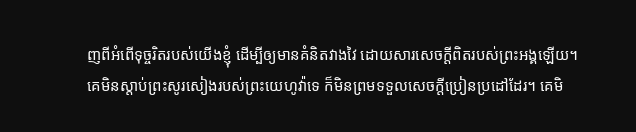ញពីអំពើទុច្ចរិតរបស់យើងខ្ញុំ ដើម្បីឲ្យមានគំនិតវាងវៃ ដោយសារសេចក្ដីពិតរបស់ព្រះអង្គឡើយ។
គេមិនស្តាប់ព្រះសូរសៀងរបស់ព្រះយេហូវ៉ាទេ ក៏មិនព្រមទទួលសេចក្ដីប្រៀនប្រដៅដែរ។ គេមិ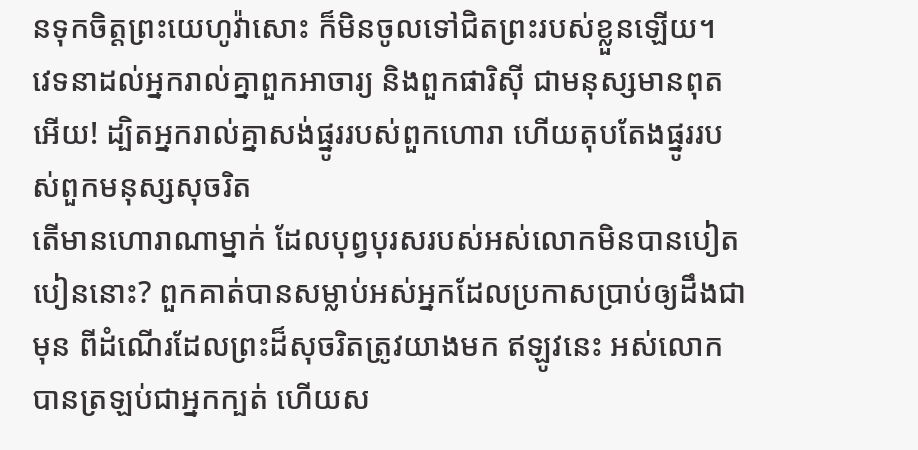នទុកចិត្តព្រះយេហូវ៉ាសោះ ក៏មិនចូលទៅជិតព្រះរបស់ខ្លួនឡើយ។
វេទនាដល់អ្នករាល់គ្នាពួកអាចារ្យ និងពួកផារិស៊ី ជាមនុស្សមានពុតអើយ! ដ្បិតអ្នករាល់គ្នាសង់ផ្នូររបស់ពួកហោរា ហើយតុបតែងផ្នូររបស់ពួកមនុស្សសុចរិត
តើមានហោរាណាម្នាក់ ដែលបុព្វបុរសរបស់អស់លោកមិនបានបៀតបៀននោះ? ពួកគាត់បានសម្លាប់អស់អ្នកដែលប្រកាសប្រាប់ឲ្យដឹងជាមុន ពីដំណើរដែលព្រះដ៏សុចរិតត្រូវយាងមក ឥឡូវនេះ អស់លោកបានត្រឡប់ជាអ្នកក្បត់ ហើយស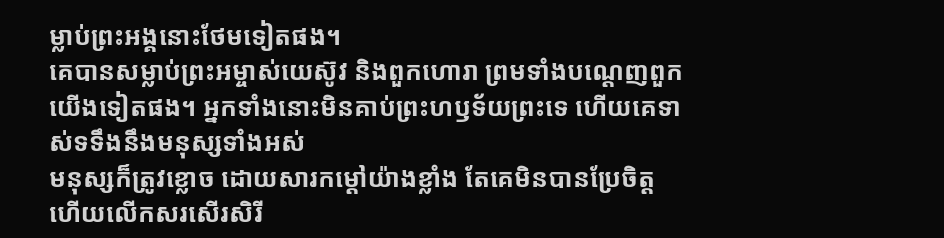ម្លាប់ព្រះអង្គនោះថែមទៀតផង។
គេបានសម្លាប់ព្រះអម្ចាស់យេស៊ូវ និងពួកហោរា ព្រមទាំងបណ្តេញពួកយើងទៀតផង។ អ្នកទាំងនោះមិនគាប់ព្រះហឫទ័យព្រះទេ ហើយគេទាស់ទទឹងនឹងមនុស្សទាំងអស់
មនុស្សក៏ត្រូវខ្លោច ដោយសារកម្ដៅយ៉ាងខ្លាំង តែគេមិនបានប្រែចិត្ត ហើយលើកសរសើរសិរី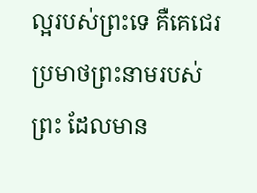ល្អរបស់ព្រះទេ គឺគេជេរប្រមាថព្រះនាមរបស់ព្រះ ដែលមាន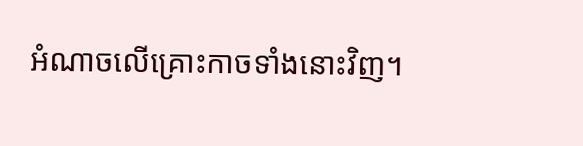អំណាចលើគ្រោះកាចទាំងនោះវិញ។